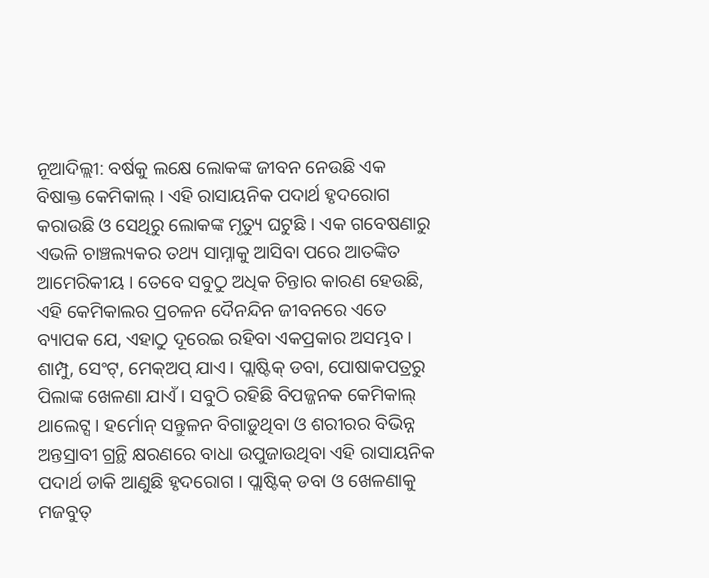ନୂଆଦିଲ୍ଲୀ: ବର୍ଷକୁ ଲକ୍ଷେ ଲୋକଙ୍କ ଜୀବନ ନେଉଛି ଏକ ବିଷାକ୍ତ କେମିକାଲ୍ । ଏହି ରାସାୟନିକ ପଦାର୍ଥ ହୃଦରୋଗ କରାଉଛି ଓ ସେଥିରୁ ଲୋକଙ୍କ ମୃତ୍ୟୁ ଘଟୁଛି । ଏକ ଗବେଷଣାରୁ ଏଭଳି ଚାଞ୍ଚଲ୍ୟକର ତଥ୍ୟ ସାମ୍ନାକୁ ଆସିବା ପରେ ଆତଙ୍କିତ ଆମେରିକୀୟ । ତେବେ ସବୁଠୁ ଅଧିକ ଚିନ୍ତାର କାରଣ ହେଉଛି, ଏହି କେମିକାଲର ପ୍ରଚଳନ ଦୈନନ୍ଦିନ ଜୀବନରେ ଏତେ ବ୍ୟାପକ ଯେ, ଏହାଠୁ ଦୂରେଇ ରହିବା ଏକପ୍ରକାର ଅସମ୍ଭବ ।
ଶାମ୍ପୁ, ସେଂଟ୍, ମେକ୍ଅପ୍ ଯାଏ। ପ୍ଲାଷ୍ଟିକ୍ ଡବା, ପୋଷାକପତ୍ରରୁ ପିଲାଙ୍କ ଖେଳଣା ଯାଏଁ । ସବୁଠି ରହିଛି ବିପଜ୍ଜନକ କେମିକାଲ୍ ଥାଲେଟ୍ସ । ହର୍ମୋନ୍ ସନ୍ତୁଳନ ବିଗାଡ଼ୁଥିବା ଓ ଶରୀରର ବିଭିନ୍ନ ଅନ୍ତସ୍ରାବୀ ଗ୍ରନ୍ଥି କ୍ଷରଣରେ ବାଧା ଉପୁଜାଉଥିବା ଏହି ରାସାୟନିକ ପଦାର୍ଥ ଡାକି ଆଣୁଛି ହୃଦରୋଗ । ପ୍ଲାଷ୍ଟିକ୍ ଡବା ଓ ଖେଳଣାକୁ ମଜବୁତ୍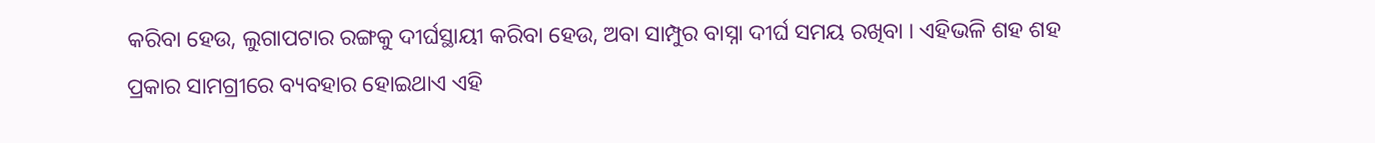କରିବା ହେଉ, ଲୁଗାପଟାର ରଙ୍ଗକୁ ଦୀର୍ଘସ୍ଥାୟୀ କରିବା ହେଉ, ଅବା ସାମ୍ପୁର ବାସ୍ନା ଦୀର୍ଘ ସମୟ ରଖିବା । ଏହିଭଳି ଶହ ଶହ ପ୍ରକାର ସାମଗ୍ରୀରେ ବ୍ୟବହାର ହୋଇଥାଏ ଏହି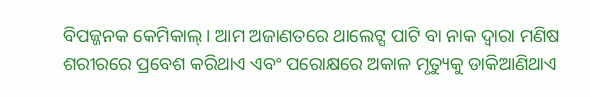ବିପଜ୍ଜନକ କେମିକାଲ୍ । ଆମ ଅଜାଣତରେ ଥାଲେଟ୍ସ ପାଟି ବା ନାକ ଦ୍ୱାରା ମଣିଷ ଶରୀରରେ ପ୍ରବେଶ କରିଥାଏ ଏବଂ ପରୋକ୍ଷରେ ଅକାଳ ମୃତ୍ୟୁକୁ ଡାକିଆଣିଥାଏ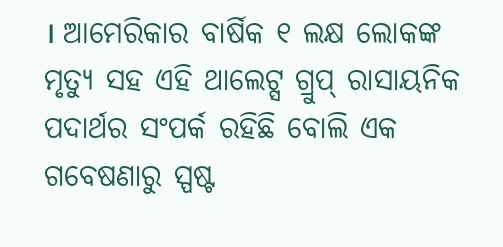। ଆମେରିକାର ବାର୍ଷିକ ୧ ଲକ୍ଷ ଲୋକଙ୍କ ମୃତ୍ୟୁ ସହ ଏହି ଥାଲେଟ୍ସ ଗ୍ରୁପ୍ ରାସାୟନିକ ପଦାର୍ଥର ସଂପର୍କ ରହିଛି ବୋଲି ଏକ ଗବେଷଣାରୁ ସ୍ପଷ୍ଟ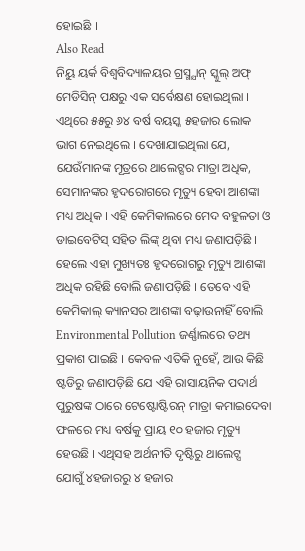ହୋଇଛି ।
Also Read
ନିୟୁ ୟର୍କ ବିଶ୍ୱବିଦ୍ୟାଳୟର ଗ୍ରସ୍ମ୍ଯାନ୍ ସ୍କୁଲ୍ ଅଫ୍ ମେଡିସିନ୍ ପକ୍ଷରୁ ଏକ ସର୍ବେକ୍ଷଣ ହୋଇଥିଲା । ଏଥିରେ ୫୫ରୁ ୬୪ ବର୍ଷ ବୟସ୍କ ୫ହଜାର ଲୋକ ଭାଗ ନେଇଥିଲେ । ଦେଖାଯାଇଥିଲା ଯେ, ଯେଉଁମାନଙ୍କ ମୂତ୍ରରେ ଥାଲେଟ୍ସର ମାତ୍ରା ଅଧିକ, ସେମାନଙ୍କର ହୃଦରୋଗରେ ମୃତ୍ୟୁ ହେବା ଆଶଙ୍କା ମଧ୍ୟ ଅଧିକ । ଏହି କେମିକାଲରେ ମେଦ ବହୁଳତା ଓ ଡାଇବେଟିସ୍ ସହିତ ଲିଙ୍କ୍ ଥିବା ମଧ୍ୟ ଜଣାପଡ଼ିଛି । ହେଲେ ଏହା ମୁଖ୍ୟତଃ ହୃଦରୋଗରୁ ମୃତ୍ୟୁ ଆଶଙ୍କା ଅଧିକ ରହିଛି ବୋଲି ଜଣାପଡ଼ିଛି । ତେବେ ଏହି କେମିକାଲ୍ କ୍ୟାନସର ଆଶଙ୍କା ବଢ଼ାଉନାହିଁ ବୋଲି Environmental Pollution ଜର୍ଣ୍ଣାଲରେ ତଥ୍ୟ ପ୍ରକାଶ ପାଇଛି । କେବଳ ଏତିକି ନୁହେଁ, ଆଉ କିଛି ଷ୍ଟଡିରୁ ଜଣାପଡ଼ିଛି ଯେ ଏହି ରାସାୟନିକ ପଦାର୍ଥ ପୁରୁଷଙ୍କ ଠାରେ ଟେଷ୍ଟୋଷ୍ଟିରନ୍ ମାତ୍ରା କମାଇଦେବା ଫଳରେ ମଧ୍ୟ ବର୍ଷକୁ ପ୍ରାୟ ୧୦ ହଜାର ମୃତ୍ୟୁ ହେଉଛି । ଏଥିସହ ଅର୍ଥନୀତି ଦୃଷ୍ଟିରୁ ଥାଲେଟ୍ସ ଯୋଗୁଁ ୪ହଜାରରୁ ୪ ହଜାର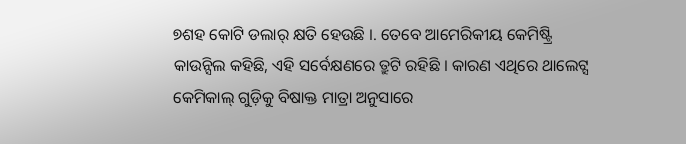୭ଶହ କୋଟି ଡଲାର୍ କ୍ଷତି ହେଉଛି ।. ତେବେ ଆମେରିକୀୟ କେମିଷ୍ଟ୍ରି କାଉନ୍ସିଲ କହିଛି, ଏହି ସର୍ବେକ୍ଷଣରେ ତ୍ରୁଟି ରହିଛି । କାରଣ ଏଥିରେ ଥାଲେଟ୍ସ କେମିକାଲ୍ ଗୁଡ଼ିକୁ ବିଷାକ୍ତ ମାତ୍ରା ଅନୁସାରେ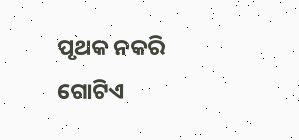ପୃଥକ ନକରି ଗୋଟିଏ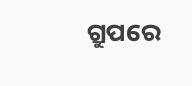ଗ୍ରୁପରେ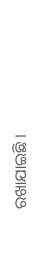ରଖାଯାଇଛି ।